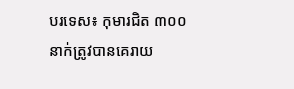បរទេស៖ កុមារជិត ៣០០ នាក់ត្រូវបានគេរាយ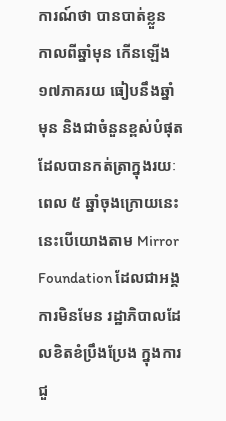ការណ៍ថា បានបាត់ខ្លួន កាលពីឆ្នាំមុន កើនឡើង ១៧ភាគរយ ធៀបនឹងឆ្នាំមុន និងជាចំនួនខ្ពស់បំផុត ដែលបានកត់ត្រាក្នុងរយៈពេល ៥ ឆ្នាំចុងក្រោយនេះ នេះបើយោងតាម Mirror Foundation ដែលជាអង្គការមិនមែន រដ្ឋាភិបាលដែលខិតខំប្រឹងប្រែង ក្នុងការជួ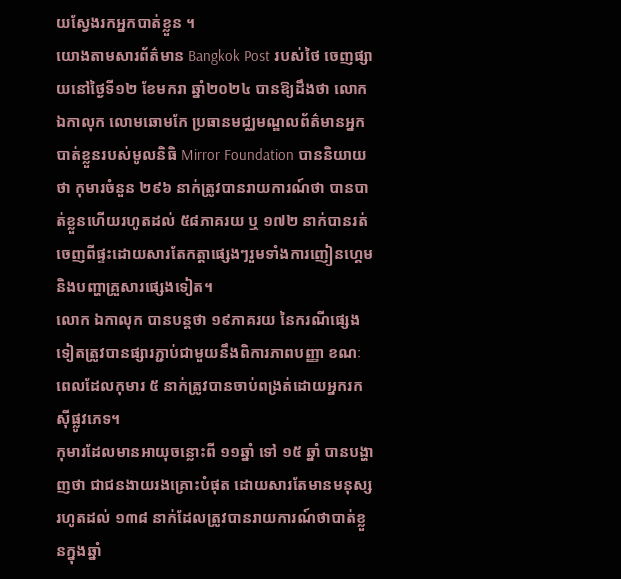យស្វែងរកអ្នកបាត់ខ្លួន ។
យោងតាមសារព័ត៌មាន Bangkok Post របស់ថៃ ចេញផ្សាយនៅថ្ងៃទី១២ ខែមករា ឆ្នាំ២០២៤ បានឱ្យដឹងថា លោក ឯកាលុក លោមឆោមកែ ប្រធានមជ្ឈមណ្ឌលព័ត៌មានអ្នកបាត់ខ្លួនរបស់មូលនិធិ Mirror Foundation បាននិយាយថា កុមារចំនួន ២៩៦ នាក់ត្រូវបានរាយការណ៍ថា បានបាត់ខ្លួនហើយរហូតដល់ ៥៨ភាគរយ ឬ ១៧២ នាក់បានរត់ចេញពីផ្ទះដោយសារតែកត្តាផ្សេងៗរួមទាំងការញៀនហ្គេមនិងបញ្ហាគ្រួសារផ្សេងទៀត។
លោក ឯកាលុក បានបន្តថា ១៩ភាគរយ នៃករណីផ្សេងទៀតត្រូវបានផ្សារភ្ជាប់ជាមួយនឹងពិការភាពបញ្ញា ខណៈពេលដែលកុមារ ៥ នាក់ត្រូវបានចាប់ពង្រត់ដោយអ្នករកស៊ីផ្លូវភេទ។
កុមារដែលមានអាយុចន្លោះពី ១១ឆ្នាំ ទៅ ១៥ ឆ្នាំ បានបង្ហាញថា ជាជនងាយរងគ្រោះបំផុត ដោយសារតែមានមនុស្សរហូតដល់ ១៣៨ នាក់ដែលត្រូវបានរាយការណ៍ថាបាត់ខ្លួនក្នុងឆ្នាំ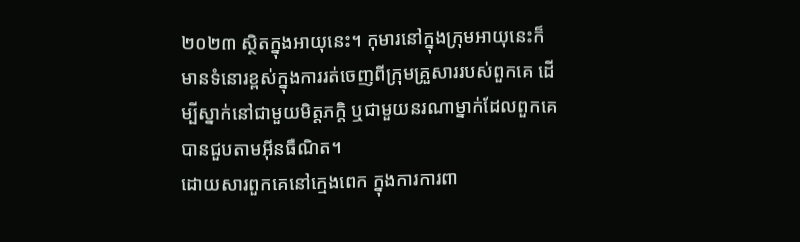២០២៣ ស្ថិតក្នុងអាយុនេះ។ កុមារនៅក្នុងក្រុមអាយុនេះក៏មានទំនោរខ្ពស់ក្នុងការរត់ចេញពីក្រុមគ្រួសាររបស់ពួកគេ ដើម្បីស្នាក់នៅជាមួយមិត្តភក្តិ ឬជាមួយនរណាម្នាក់ដែលពួកគេបានជួបតាមអ៊ីនធឺណិត។
ដោយសារពួកគេនៅក្មេងពេក ក្នុងការការពា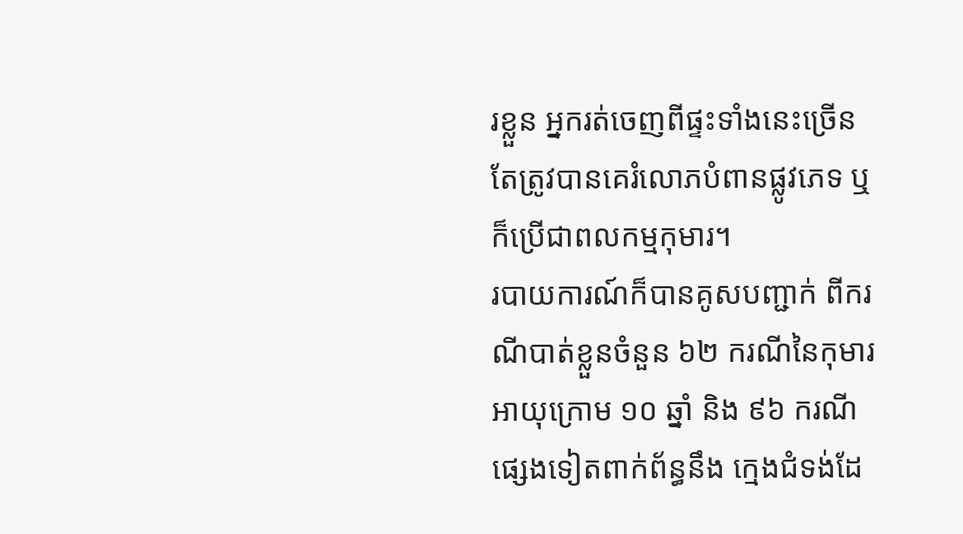រខ្លួន អ្នករត់ចេញពីផ្ទះទាំងនេះច្រើនតែត្រូវបានគេរំលោភបំពានផ្លូវភេទ ឬក៏ប្រើជាពលកម្មកុមារ។
របាយការណ៍ក៏បានគូសបញ្ជាក់ ពីករណីបាត់ខ្លួនចំនួន ៦២ ករណីនៃកុមារអាយុក្រោម ១០ ឆ្នាំ និង ៩៦ ករណីផ្សេងទៀតពាក់ព័ន្ធនឹង ក្មេងជំទង់ដែ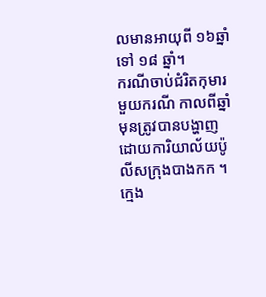លមានអាយុពី ១៦ឆ្នាំ ទៅ ១៨ ឆ្នាំ។
ករណីចាប់ជំរិតកុមារមួយករណី កាលពីឆ្នាំមុនត្រូវបានបង្ហាញដោយការិយាល័យប៉ូលីសក្រុងបាងកក ។ ក្មេង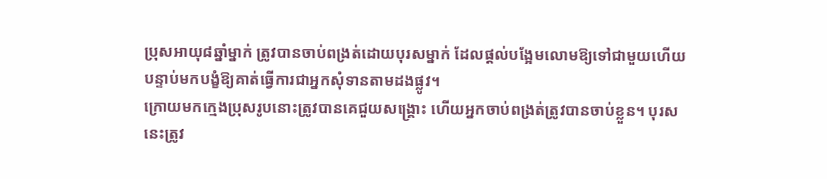ប្រុសអាយុ៨ឆ្នាំម្នាក់ ត្រូវបានចាប់ពង្រត់ដោយបុរសម្នាក់ ដែលផ្តល់បង្អែមលោមឱ្យទៅជាមួយហើយ បន្ទាប់មកបង្ខំឱ្យគាត់ធ្វើការជាអ្នកសុំទានតាមដងផ្លូវ។
ក្រោយមកក្មេងប្រុសរូបនោះត្រូវបានគេជួយសង្គ្រោះ ហើយអ្នកចាប់ពង្រត់ត្រូវបានចាប់ខ្លួន។ បុរសនេះត្រូវ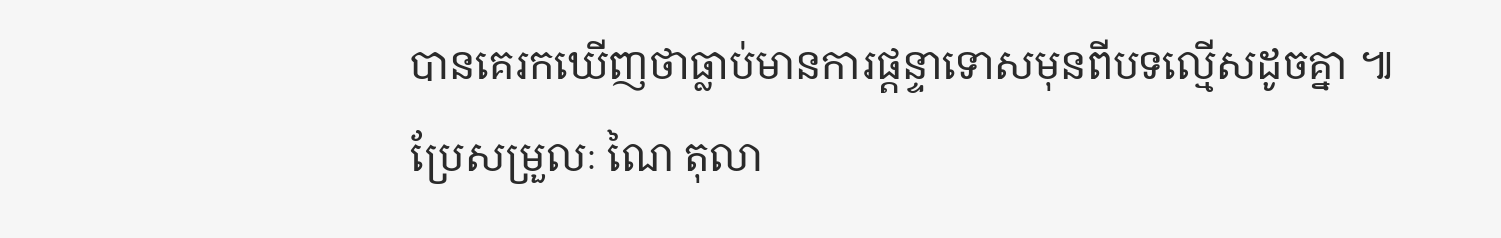បានគេរកឃើញថាធ្លាប់មានការផ្ដន្ទាទោសមុនពីបទល្មើសដូចគ្នា ៕
ប្រែសម្រួលៈ ណៃ តុលា